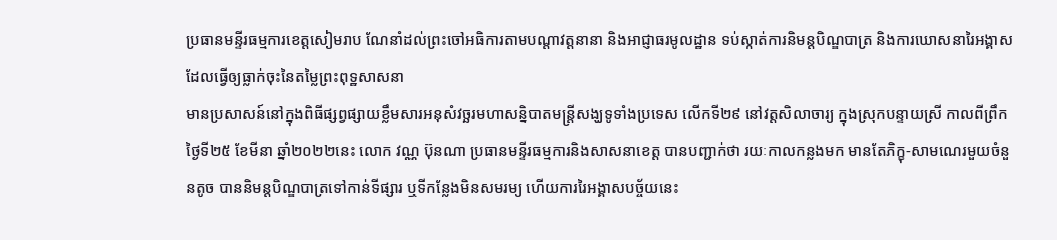ប្រធានមន្ទីរធម្មការខេត្តសៀមរាប ណែនាំដល់ព្រះចៅអធិការតាមបណ្តាវត្តនានា និងអាជ្ញាធរមូលដ្ឋាន ទប់ស្កាត់ការនិមន្តបិណ្ឌបាត្រ និងការឃោសនារៃអង្គាស ដែលធ្វើឲ្យធ្លាក់ចុះនៃតម្លៃព្រះពុទ្ឋសាសនា
មានប្រសាសន៍នៅក្នុងពិធីផ្សព្វផ្សាយខ្លឹមសារអនុសំវច្ឆរមហាសន្និបាតមន្ត្រីសង្ឃទូទាំងប្រទេស លើកទី២៩ នៅវត្តសិលាចារ្យ ក្នុងស្រុកបន្ទាយស្រី កាលពីព្រឹកថ្ងៃទី២៥ ខែមីនា ឆ្នាំ២០២២នេះ លោក វណ្ណ ប៊ុនណា ប្រធានមន្ទីរធម្មការនិងសាសនាខេត្ត បានបញ្ជាក់ថា រយៈកាលកន្លងមក មានតែភិក្ខុ-សាមណេរមួយចំនួនតូច បាននិមន្តបិណ្ឌបាត្រទៅកាន់ទីផ្សារ ឬទីកន្លែងមិនសមរម្យ ហើយការរៃអង្គាសបច្ច័យនេះ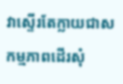វាស្ទើរតែក្លាយជាសកម្មភាពដើរសុំ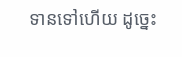ទានទៅហើយ ដូច្នេះ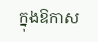ក្នុងឱកាស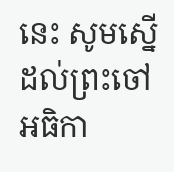នេះ សូមស្នើដល់ព្រះចៅអធិកា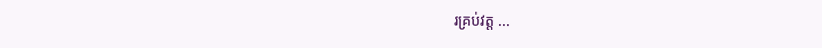រគ្រប់វត្ត ...